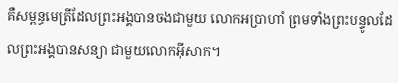គឺសម្ពន្ធមេត្រីដែលព្រះអង្គបានចងជាមួយ លោកអប្រាហាំ ព្រមទាំងព្រះបន្ទូលដែលព្រះអង្គបានសន្យា ជាមួយលោកអ៊ីសាក។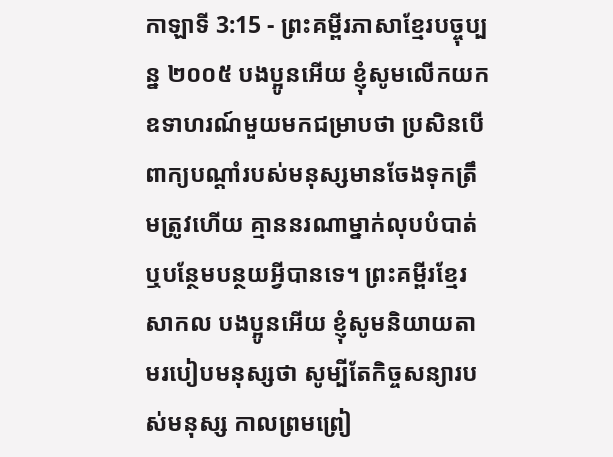កាឡាទី 3:15 - ព្រះគម្ពីរភាសាខ្មែរបច្ចុប្បន្ន ២០០៥ បងប្អូនអើយ ខ្ញុំសូមលើកយកឧទាហរណ៍មួយមកជម្រាបថា ប្រសិនបើពាក្យបណ្ដាំរបស់មនុស្សមានចែងទុកត្រឹមត្រូវហើយ គ្មាននរណាម្នាក់លុបបំបាត់ ឬបន្ថែមបន្ថយអ្វីបានទេ។ ព្រះគម្ពីរខ្មែរសាកល បងប្អូនអើយ ខ្ញុំសូមនិយាយតាមរបៀបមនុស្សថា សូម្បីតែកិច្ចសន្យារបស់មនុស្ស កាលព្រមព្រៀ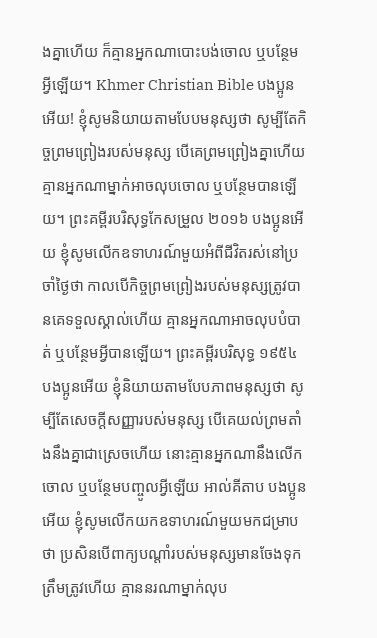ងគ្នាហើយ ក៏គ្មានអ្នកណាបោះបង់ចោល ឬបន្ថែមអ្វីឡើយ។ Khmer Christian Bible បងប្អូនអើយ! ខ្ញុំសូមនិយាយតាមបែបមនុស្សថា សូម្បីតែកិច្ចព្រមព្រៀងរបស់មនុស្ស បើគេព្រមព្រៀងគ្នាហើយ គ្មានអ្នកណាម្នាក់អាចលុបចោល ឬបន្ថែមបានឡើយ។ ព្រះគម្ពីរបរិសុទ្ធកែសម្រួល ២០១៦ បងប្អូនអើយ ខ្ញុំសូមលើកឧទាហរណ៍មួយអំពីជីវិតរស់នៅប្រចាំថ្ងៃថា កាលបើកិច្ចព្រមព្រៀងរបស់មនុស្សត្រូវបានគេទទួលស្គាល់ហើយ គ្មានអ្នកណាអាចលុបបំបាត់ ឬបន្ថែមអ្វីបានឡើយ។ ព្រះគម្ពីរបរិសុទ្ធ ១៩៥៤ បងប្អូនអើយ ខ្ញុំនិយាយតាមបែបភាពមនុស្សថា សូម្បីតែសេចក្ដីសញ្ញារបស់មនុស្ស បើគេយល់ព្រមតាំងនឹងគ្នាជាស្រេចហើយ នោះគ្មានអ្នកណានឹងលើកចោល ឬបន្ថែមបញ្ចូលអ្វីឡើយ អាល់គីតាប បងប្អូនអើយ ខ្ញុំសូមលើកយកឧទាហរណ៍មួយមកជម្រាបថា ប្រសិនបើពាក្យបណ្ដាំរបស់មនុស្សមានចែងទុកត្រឹមត្រូវហើយ គ្មាននរណាម្នាក់លុប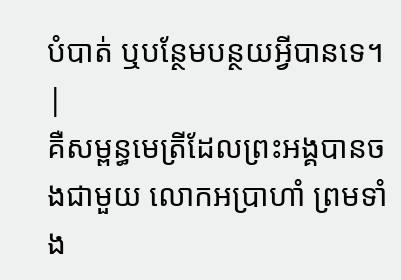បំបាត់ ឬបន្ថែមបន្ថយអ្វីបានទេ។ |
គឺសម្ពន្ធមេត្រីដែលព្រះអង្គបានចងជាមួយ លោកអប្រាហាំ ព្រមទាំង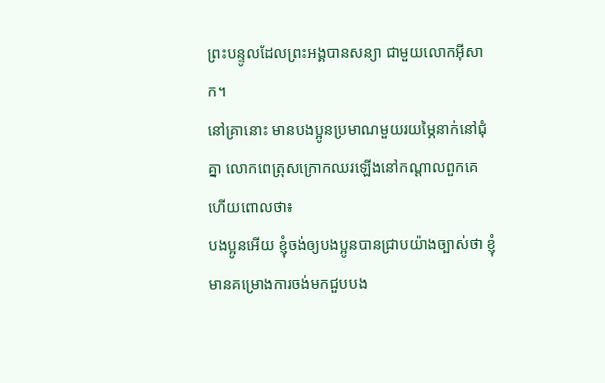ព្រះបន្ទូលដែលព្រះអង្គបានសន្យា ជាមួយលោកអ៊ីសាក។
នៅគ្រានោះ មានបងប្អូនប្រមាណមួយរយម្ភៃនាក់នៅជុំគ្នា លោកពេត្រុសក្រោកឈរឡើងនៅកណ្ដាលពួកគេ ហើយពោលថា៖
បងប្អូនអើយ ខ្ញុំចង់ឲ្យបងប្អូនបានជ្រាបយ៉ាងច្បាស់ថា ខ្ញុំមានគម្រោងការចង់មកជួបបង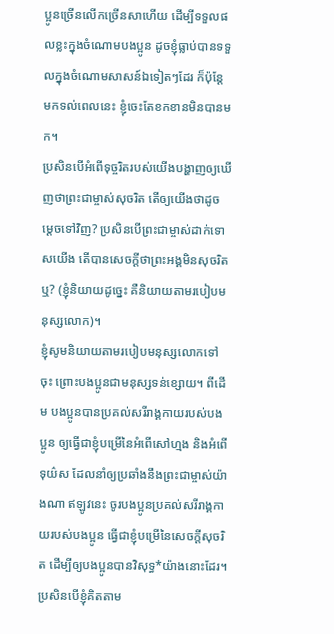ប្អូនច្រើនលើកច្រើនសាហើយ ដើម្បីទទួលផលខ្លះក្នុងចំណោមបងប្អូន ដូចខ្ញុំធ្លាប់បានទទួលក្នុងចំណោមសាសន៍ឯទៀតៗដែរ ក៏ប៉ុន្តែ មកទល់ពេលនេះ ខ្ញុំចេះតែខកខានមិនបានមក។
ប្រសិនបើអំពើទុច្ចរិតរបស់យើងបង្ហាញឲ្យឃើញថាព្រះជាម្ចាស់សុចរិត តើឲ្យយើងថាដូចម្ដេចទៅវិញ? ប្រសិនបើព្រះជាម្ចាស់ដាក់ទោសយើង តើបានសេចក្ដីថាព្រះអង្គមិនសុចរិតឬ? (ខ្ញុំនិយាយដូច្នេះ គឺនិយាយតាមរបៀបមនុស្សលោក)។
ខ្ញុំសូមនិយាយតាមរបៀបមនុស្សលោកទៅចុះ ព្រោះបងប្អូនជាមនុស្សទន់ខ្សោយ។ ពីដើម បងប្អូនបានប្រគល់សរីរាង្គកាយរបស់បងប្អូន ឲ្យធ្វើជាខ្ញុំបម្រើនៃអំពើសៅហ្មង និងអំពើទុយ៌ស ដែលនាំឲ្យប្រឆាំងនឹងព្រះជាម្ចាស់យ៉ាងណា ឥឡូវនេះ ចូរបងប្អូនប្រគល់សរីរាង្គកាយរបស់បងប្អូន ធ្វើជាខ្ញុំបម្រើនៃសេចក្ដីសុចរិត ដើម្បីឲ្យបងប្អូនបានវិសុទ្ធ*យ៉ាងនោះដែរ។
ប្រសិនបើខ្ញុំគិតតាម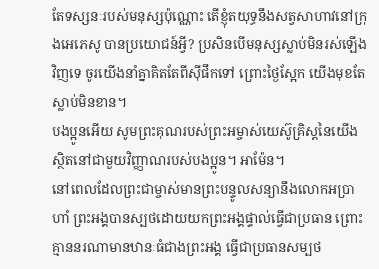តែទស្សនៈរបស់មនុស្សប៉ុណ្ណោះ តើខ្ញុំតយុទ្ធនឹងសត្វសាហាវនៅក្រុងអេភេសូ បានប្រយោជន៍អ្វី? ប្រសិនបើមនុស្សស្លាប់មិនរស់ឡើងវិញទេ ចូរយើងនាំគ្នាគិតតែពីស៊ីផឹកទៅ ព្រោះថ្ងៃស្អែក យើងមុខតែស្លាប់មិនខាន។
បងប្អូនអើយ សូមព្រះគុណរបស់ព្រះអម្ចាស់យេស៊ូគ្រិស្តនៃយើង ស្ថិតនៅជាមួយវិញ្ញាណរបស់បងប្អូន។ អាម៉ែន។
នៅពេលដែលព្រះជាម្ចាស់មានព្រះបន្ទូលសន្យានឹងលោកអប្រាហាំ ព្រះអង្គបានស្បថដោយយកព្រះអង្គផ្ទាល់ធ្វើជាប្រធាន ព្រោះគ្មាននរណាមានឋានៈធំជាងព្រះអង្គ ធ្វើជាប្រធានសម្បថ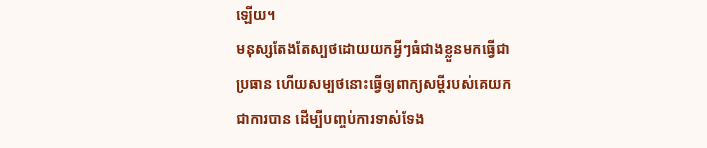ឡើយ។
មនុស្សតែងតែស្បថដោយយកអ្វីៗធំជាងខ្លួនមកធ្វើជាប្រធាន ហើយសម្បថនោះធ្វើឲ្យពាក្យសម្ដីរបស់គេយកជាការបាន ដើម្បីបញ្ចប់ការទាស់ទែង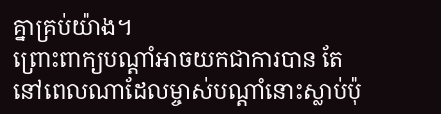គ្នាគ្រប់យ៉ាង។
ព្រោះពាក្យបណ្ដាំអាចយកជាការបាន តែនៅពេលណាដែលម្ចាស់បណ្ដាំនោះស្លាប់ប៉ុ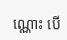ណ្ណោះ បើ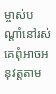ម្ចាស់បណ្ដាំនៅរស់ គេពុំអាចអនុវត្តតាម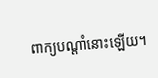ពាក្យបណ្ដាំនោះឡើយ។